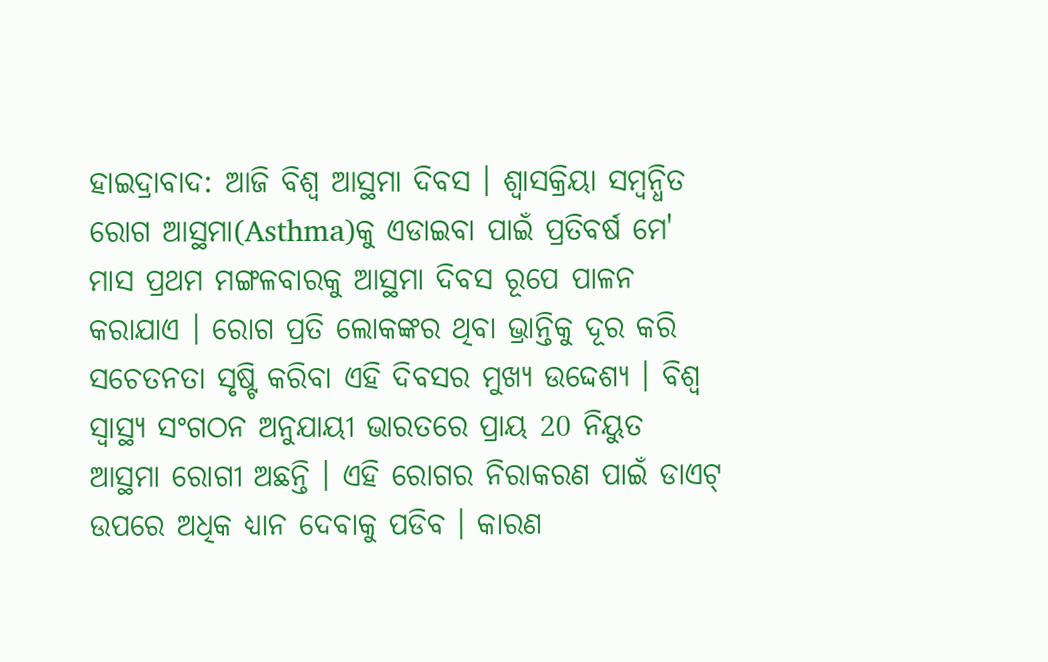ହାଇଦ୍ରାବାଦ: ଆଜି ବିଶ୍ବ ଆସ୍ଥମା ଦିବସ । ଶ୍ବାସକ୍ରିୟା ସମ୍ବନ୍ଧିତ ରୋଗ ଆସ୍ଥମା(Asthma)କୁ ଏଡାଇବା ପାଇଁ ପ୍ରତିବର୍ଷ ମେ' ମାସ ପ୍ରଥମ ମଙ୍ଗଳବାରକୁ ଆସ୍ଥମା ଦିବସ ରୂପେ ପାଳନ କରାଯାଏ । ରୋଗ ପ୍ରତି ଲୋକଙ୍କର ଥିବା ଭ୍ରାନ୍ତିକୁ ଦୂର କରି ସଚେତନତା ସୃଷ୍ଟି କରିବା ଏହି ଦିବସର ମୁଖ୍ୟ ଉଦ୍ଦେଶ୍ୟ । ବିଶ୍ୱ ସ୍ୱାସ୍ଥ୍ୟ ସଂଗଠନ ଅନୁଯାୟୀ ଭାରତରେ ପ୍ରାୟ 20 ନିୟୁତ ଆସ୍ଥମା ରୋଗୀ ଅଛନ୍ତି । ଏହି ରୋଗର ନିରାକରଣ ପାଇଁ ଡାଏଟ୍ ଉପରେ ଅଧିକ ଧ୍ୟାନ ଦେବାକୁ ପଡିବ । କାରଣ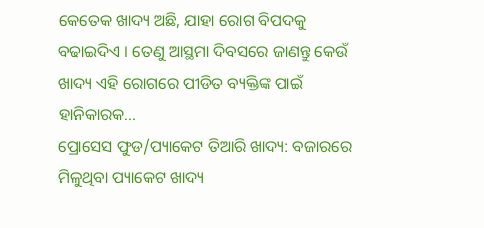କେତେକ ଖାଦ୍ୟ ଅଛି, ଯାହା ରୋଗ ବିପଦକୁ ବଢାଇଦିଏ । ତେଣୁ ଆସ୍ଥମା ଦିବସରେ ଜାଣନ୍ତୁ କେଉଁ ଖାଦ୍ୟ ଏହି ରୋଗରେ ପୀଡିତ ବ୍ୟକ୍ତିଙ୍କ ପାଇଁ ହାନିକାରକ...
ପ୍ରୋସେସ ଫୁଡ/ପ୍ୟାକେଟ ତିଆରି ଖାଦ୍ୟ: ବଜାରରେ ମିଳୁଥିବା ପ୍ୟାକେଟ ଖାଦ୍ୟ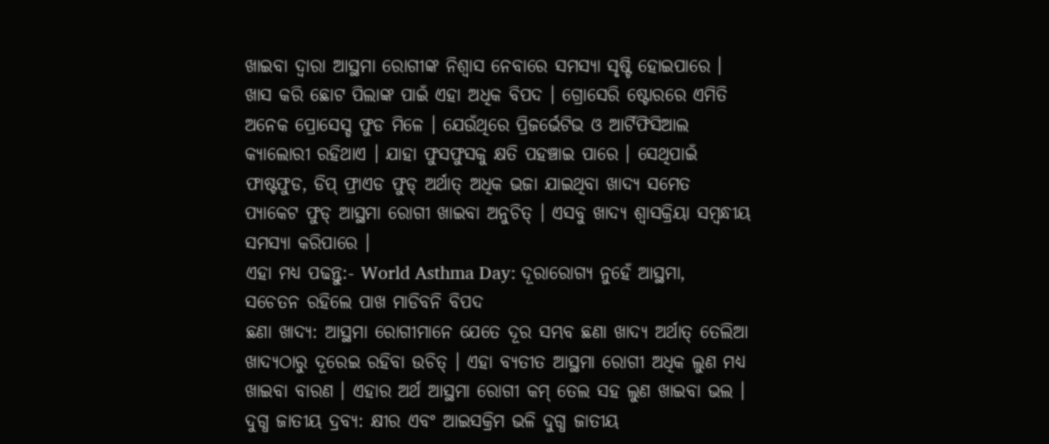ଖାଇବା ଦ୍ବାରା ଆସ୍ଥମା ରୋଗୀଙ୍କ ନିଶ୍ବାସ ନେବାରେ ସମସ୍ୟା ସୃଷ୍ଟି ହୋଇପାରେ । ଖାସ କରି ଛୋଟ ପିଲାଙ୍କ ପାଇଁ ଏହା ଅଧିକ ବିପଦ । ଗ୍ରୋସେରି ଷ୍ଟୋରରେ ଏମିତି ଅନେକ ପ୍ରୋସେସ୍ଡ ଫୁଡ ମିଳେ । ଯେଉଁଥିରେ ପ୍ରିଜର୍ଭେଟିଭ ଓ ଆର୍ଟିଫିସିଆଲ କ୍ୟାଲୋରୀ ରହିଥାଏ । ଯାହା ଫୁସଫୁସକୁ କ୍ଷତି ପହଞ୍ଚାଇ ପାରେ । ସେଥିପାଇଁ ଫାଷ୍ଟଫୁଡ, ଡିପ୍ ଫ୍ରାଏଡ ଫୁଡ୍ ଅର୍ଥାତ୍ ଅଧିକ ଭଜା ଯାଇଥିବା ଖାଦ୍ୟ ସମେତ ପ୍ୟାକେଟ ଫୁଡ୍ ଆସ୍ଥମା ରୋଗୀ ଖାଇବା ଅନୁଚିତ୍ । ଏସବୁ ଖାଦ୍ୟ ଶ୍ବାସକ୍ରିୟା ସମ୍ବନ୍ଧୀୟ ସମସ୍ୟା କରିପାରେ ।
ଏହା ମଧ୍ୟ ପଢନ୍ତୁ:- World Asthma Day: ଦୂରାରୋଗ୍ୟ ନୁହେଁ ଆସ୍ଥମା, ସଚେତନ ରହିଲେ ପାଖ ମାଡିବନି ବିପଦ
ଛଣା ଖାଦ୍ୟ: ଆସ୍ଥମା ରୋଗୀମାନେ ଯେତେ ଦୂର ସମ୍ଭବ ଛଣା ଖାଦ୍ୟ ଅର୍ଥାତ୍ ତେଲିଆ ଖାଦ୍ୟଠାରୁ ଦୂରେଇ ରହିବା ଉଚିତ୍ । ଏହା ବ୍ୟତୀତ ଆସ୍ଥମା ରୋଗୀ ଅଧିକ ଲୁଣ ମଧ୍ୟ ଖାଇବା ବାରଣ । ଏହାର ଅର୍ଥ ଆସ୍ଥମା ରୋଗୀ କମ୍ ତେଲ ସହ ଲୁଣ ଖାଇବା ଭଲ ।
ଦୁଗ୍ଧ ଜାତୀୟ ଦ୍ରବ୍ୟ: କ୍ଷୀର ଏବଂ ଆଇସକ୍ରିମ ଭଳି ଦୁଗ୍ଧ ଜାତୀୟ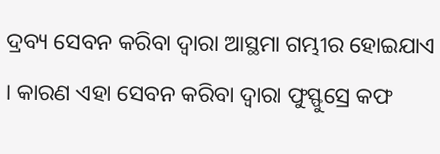ଦ୍ରବ୍ୟ ସେବନ କରିବା ଦ୍ବାରା ଆସ୍ଥମା ଗମ୍ଭୀର ହୋଇଯାଏ । କାରଣ ଏହା ସେବନ କରିବା ଦ୍ବାରା ଫୁସ୍ଫୁସ୍ରେ କଫ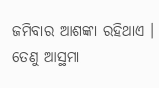ଜମିବାର ଆଶଙ୍କା ରହିଥାଏ । ତେଣୁ ଆସ୍ଥମା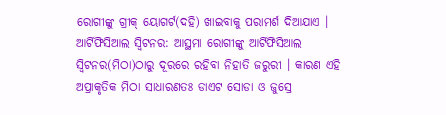ରୋଗୀଙ୍କୁ ଗ୍ରୀକ୍ ୟୋଗର୍ଟ(ଦହି) ଖାଇବାକୁ ପରାମର୍ଶ ଦିଆଯାଏ ।
ଆର୍ଟିଫିସିଆଲ ସ୍ବିଟନର: ଆସ୍ଥମା ରୋଗୀଙ୍କୁ ଆର୍ଟିଫିସିଆଲ ସ୍ବିଟନର(ମିଠା)ଠାରୁ ଦୂରରେ ରହିବା ନିହାତି ଜରୁରୀ । କାରଣ ଏହି ଅପ୍ରାକୃତିକ ମିଠା ସାଧାରଣତଃ ଡାଏଟ ସୋଡା ଓ ଜୁସ୍ରେ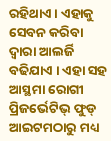ରହିଥାଏ । ଏହାକୁ ସେବନ କରିବା ଦ୍ବାରା ଆଲର୍ଜି ବଢିଯାଏ । ଏହା ସହ ଆସ୍ଥମା ରୋଗୀ ପ୍ରିଜର୍ଭେଟିଭ୍ ଫୁଡ୍ ଆଇଟମଠାରୁ ମଧ୍ୟ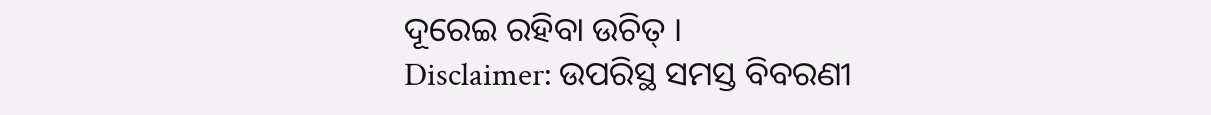ଦୂରେଇ ରହିବା ଉଚିତ୍ ।
Disclaimer: ଉପରିସ୍ଥ ସମସ୍ତ ବିବରଣୀ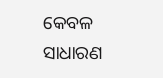କେବଳ ସାଧାରଣ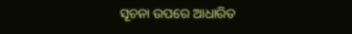ସୂଚନା ଉପରେ ଆଧାରିତ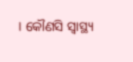। କୌଣସି ସ୍ବାସ୍ଥ୍ୟ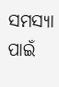ସମସ୍ୟା ପାଇଁ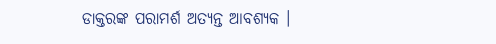ଡାକ୍ତରଙ୍କ ପରାମର୍ଶ ଅତ୍ୟନ୍ତ ଆବଶ୍ୟକ ।